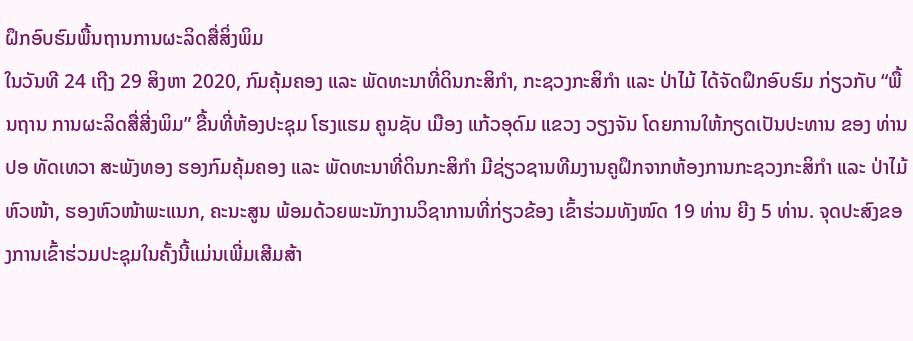ຝຶກອົບຮົມພື້ນຖານການຜະລິດສື່ສິ່ງພິມ
ໃນວັນທີ 24 ເຖີງ 29 ສິງຫາ 2020, ກົມຄຸ້ມຄອງ ແລະ ພັດທະນາທີ່ດິນກະສິກໍາ, ກະຊວງກະສິກຳ ແລະ ປ່າໄມ້ ໄດ້ຈັດຝຶກອົບຮົມ ກ່ຽວກັບ “ພື້ນຖານ ການຜະລິດສື່ສີ່ງພິມ” ຂື້ນທີ່ຫ້ອງປະຊຸມ ໂຮງແຮມ ຄູນຊັບ ເມືອງ ແກ້ວອຸດົມ ແຂວງ ວຽງຈັນ ໂດຍການໃຫ້ກຽດເປັນປະທານ ຂອງ ທ່ານ ປອ ທັດເທວາ ສະພັງທອງ ຮອງກົມຄຸ້ມຄອງ ແລະ ພັດທະນາທີ່ດິນກະສິກຳ ມີຊ່ຽວຊານທີມງານຄູຝຶກຈາກຫ້ອງການກະຊວງກະສິກຳ ແລະ ປ່າໄມ້ ຫົວໜ້າ, ຮອງຫົວໜ້າພະແນກ, ຄະນະສູນ ພ້ອມດ້ວຍພະນັກງານວິຊາການທີ່ກ່ຽວຂ້ອງ ເຂົ້າຮ່ວມທັງໜົດ 19 ທ່ານ ຍີງ 5 ທ່ານ. ຈຸດປະສົງຂອງການເຂົ້າຮ່ວມປະຊຸມໃນຄັ້ງນີ້ແມ່ນເພີ່ມເສີມສ້າ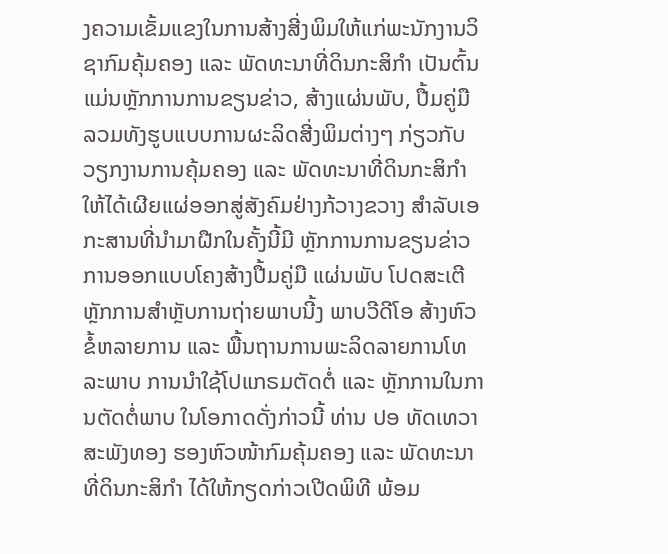ງຄວາມເຂັ້ມແຂງໃນການສ້າງສີ່ງພິມໃຫ້ແກ່ພະນັກງານວິຊາກົມຄຸ້ມຄອງ ແລະ ພັດທະນາທີ່ດິນກະສິກຳ ເປັນຕົ້ນແມ່ນຫຼັກການການຂຽນຂ່າວ, ສ້າງແຜ່ນພັບ, ປື້ມຄູ່ມື ລວມທັງຮູບແບບການຜະລິດສີ່ງພິມຕ່າງໆ ກ່ຽວກັບວຽກງານການຄຸ້ມຄອງ ແລະ ພັດທະນາທີ່ດິນກະສິກຳໃຫ້ໄດ້ເຜີຍແຜ່ອອກສູ່ສັງຄົມຢ່າງກ້ວາງຂວາງ ສຳລັບເອກະສານທີ່ນຳມາຝືກໃນຄັ້ງນີ້ມີ ຫຼັກການການຂຽນຂ່າວ ການອອກແບບໂຄງສ້າງປື້ມຄູ່ມື ແຜ່ນພັບ ໂປດສະເຕີຫຼັກການສຳຫຼັບການຖ່າຍພາບນີ້ງ ພາບວີດີໂອ ສ້າງຫົວຂໍ້ຫລາຍການ ແລະ ພື້ນຖານການພະລິດລາຍການໂທລະພາບ ການນຳໃຊ້ໂປແກຣມຕັດຕໍ່ ແລະ ຫຼັກການໃນການຕັດຕໍ່ພາບ ໃນໂອກາດດັ່ງກ່າວນີ້ ທ່ານ ປອ ທັດເທວາ ສະພັງທອງ ຮອງຫົວໜ້າກົມຄຸ້ມຄອງ ແລະ ພັດທະນາທີ່ດິນກະສິກຳ ໄດ້ໃຫ້ກຽດກ່າວເປີດພິທີ ພ້ອມ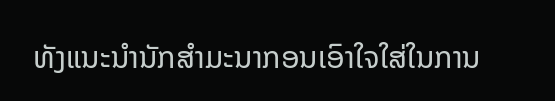ທັງແນະນຳນັກສຳມະນາກອນເອົາໃຈໃສ່ໃນການ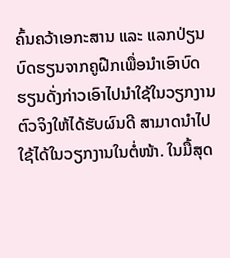ຄົ້ນຄວ້າເອກະສານ ແລະ ແລກປ່ຽນບົດຮຽນຈາກຄູຝືກເພື່ອນຳເອົາບົດຮຽນດັ່ງກ່າວເອົາໄປນຳໃຊ້ໃນວຽກງານຕົວຈິງໃຫ້ໄດ້ຮັບຜົນດີ ສາມາດນຳໄປໃຊ້ໄດ້ໃນວຽກງານໃນຕໍ່ໜ້າ. ໃນມື້ສຸດ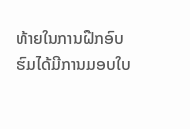ທ້າຍໃນການຝືກອົບຮົມໄດ້ມີການມອບໃບ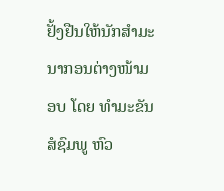ຢັ້ງຢືນໃຫ້ນັກສຳມະນາກອນຕ່າງໜ້າມອບ ໂດຍ ທຳມະຂັນ ສໍຊົມພູ ຫົວ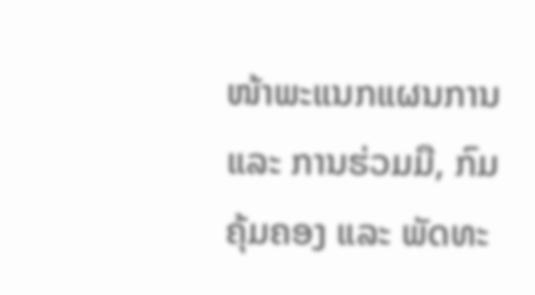ໜ້າພະແນກແຜນການ ແລະ ການຮ່ວມມື, ກົມຄຸ້ມຄອງ ແລະ ພັດທະ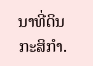ນາທີ່ດິນກະສິກຳ.